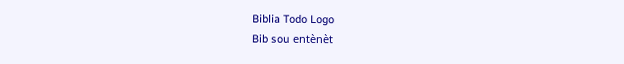Biblia Todo Logo
Bib sou entènèt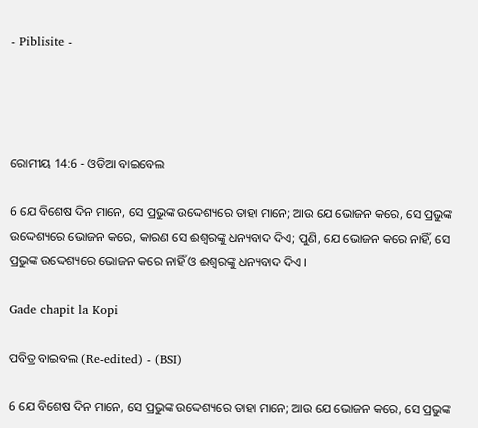- Piblisite -




ରୋମୀୟ 14:6 - ଓଡିଆ ବାଇବେଲ

6 ଯେ ବିଶେଷ ଦିନ ମାନେ, ସେ ପ୍ରଭୁଙ୍କ ଉଦ୍ଦେଶ୍ୟରେ ତାହା ମାନେ; ଆଉ ଯେ ଭୋଜନ କରେ, ସେ ପ୍ରଭୁଙ୍କ ଉଦ୍ଦେଶ୍ୟରେ ଭୋଜନ କରେ, କାରଣ ସେ ଈଶ୍ୱରଙ୍କୁ ଧନ୍ୟବାଦ ଦିଏ; ପୁଣି, ଯେ ଭୋଜନ କରେ ନାହିଁ, ସେ ପ୍ରଭୁଙ୍କ ଉଦ୍ଦେଶ୍ୟରେ ଭୋଜନ କରେ ନାହିଁ ଓ ଈଶ୍ୱରଙ୍କୁ ଧନ୍ୟବାଦ ଦିଏ ।

Gade chapit la Kopi

ପବିତ୍ର ବାଇବଲ (Re-edited) - (BSI)

6 ଯେ ବିଶେଷ ଦିନ ମାନେ, ସେ ପ୍ରଭୁଙ୍କ ଉଦ୍ଦେଶ୍ୟରେ ତାହା ମାନେ; ଆଉ ଯେ ଭୋଜନ କରେ, ସେ ପ୍ରଭୁଙ୍କ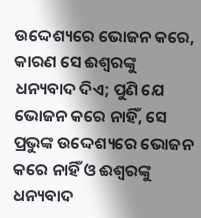ଉଦ୍ଦେଶ୍ୟରେ ଭୋଜନ କରେ, କାରଣ ସେ ଈଶ୍ଵରଙ୍କୁ ଧନ୍ୟବାଦ ଦିଏ; ପୁଣି ଯେ ଭୋଜନ କରେ ନାହିଁ, ସେ ପ୍ରଭୁଙ୍କ ଉଦ୍ଦେଶ୍ୟରେ ଭୋଜନ କରେ ନାହିଁ ଓ ଈଶ୍ଵରଙ୍କୁ ଧନ୍ୟବାଦ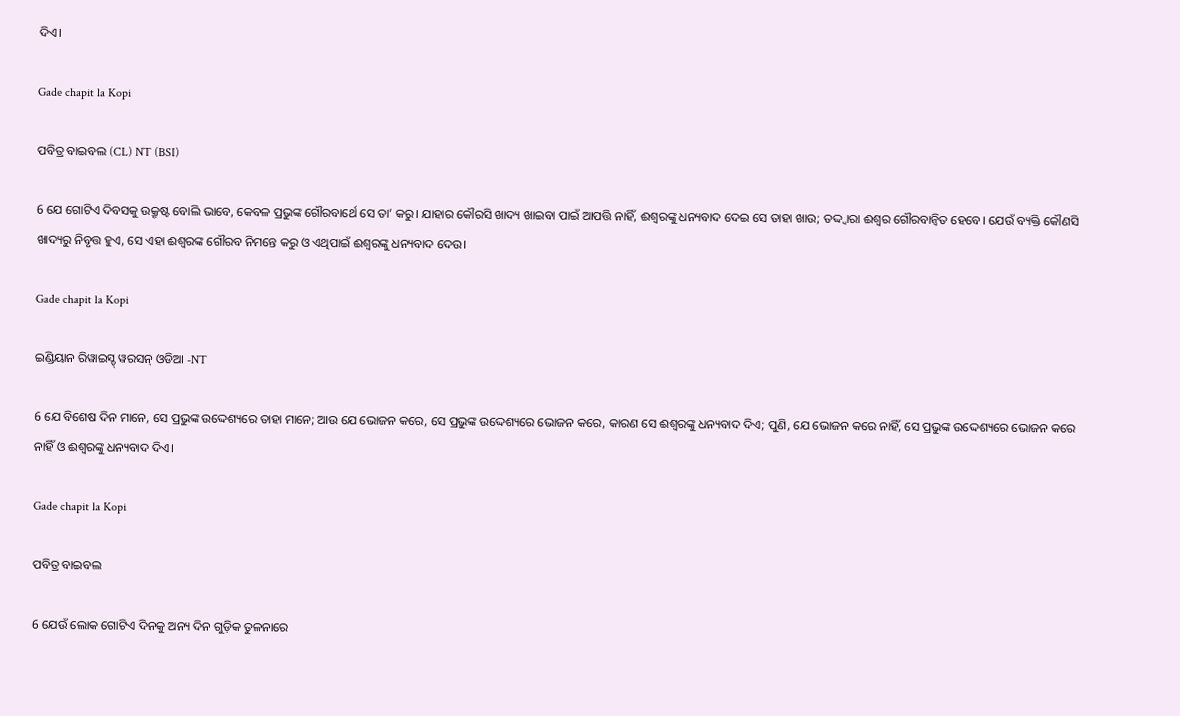ଦିଏ।

Gade chapit la Kopi

ପବିତ୍ର ବାଇବଲ (CL) NT (BSI)

6 ଯେ ଗୋଟିଏ ଦିବସକୁ ଉକ୍ରୃଷ୍ଟ ବୋଲି ଭାବେ, କେବଳ ପ୍ରଭୁଙ୍କ ଗୌରବାର୍ଥେ ସେ ତା’ କରୁ। ଯାହାର କୌରସି ଖାଦ୍ୟ ଖାଇବା ପାଇଁ ଆପତ୍ତି ନାହିଁ, ଈଶ୍ୱରଙ୍କୁ ଧନ୍ୟବାଦ ଦେଇ ସେ ତାହା ଖାଉ; ତଦ୍ଦ୍ୱାରା ଈଶ୍ୱର ଗୌରବାନ୍ୱିତ ହେବେ। ଯେଉଁ ବ୍ୟକ୍ତି କୌଣସି ଖାଦ୍ୟରୁ ନିବୃତ୍ତ ହୁଏ, ସେ ଏହା ଈଶ୍ୱରଙ୍କ ଗୌରବ ନିମନ୍ତେ କରୁ ଓ ଏଥିପାଇଁ ଈଶ୍ୱରଙ୍କୁ ଧନ୍ୟବାଦ ଦେଉ।

Gade chapit la Kopi

ଇଣ୍ଡିୟାନ ରିୱାଇସ୍ଡ୍ ୱରସନ୍ ଓଡିଆ -NT

6 ଯେ ବିଶେଷ ଦିନ ମାନେ, ସେ ପ୍ରଭୁଙ୍କ ଉଦ୍ଦେଶ୍ୟରେ ତାହା ମାନେ; ଆଉ ଯେ ଭୋଜନ କରେ, ସେ ପ୍ରଭୁଙ୍କ ଉଦ୍ଦେଶ୍ୟରେ ଭୋଜନ କରେ, କାରଣ ସେ ଈଶ୍ବରଙ୍କୁ ଧନ୍ୟବାଦ ଦିଏ; ପୁଣି, ଯେ ଭୋଜନ କରେ ନାହିଁ, ସେ ପ୍ରଭୁଙ୍କ ଉଦ୍ଦେଶ୍ୟରେ ଭୋଜନ କରେ ନାହିଁ ଓ ଈଶ୍ବରଙ୍କୁ ଧନ୍ୟବାଦ ଦିଏ।

Gade chapit la Kopi

ପବିତ୍ର ବାଇବଲ

6 ଯେଉଁ ଲୋକ ଗୋଟିଏ ଦିନକୁ ଅନ୍ୟ ଦିନ ଗୁଡ଼ିକ ତୁଳନାରେ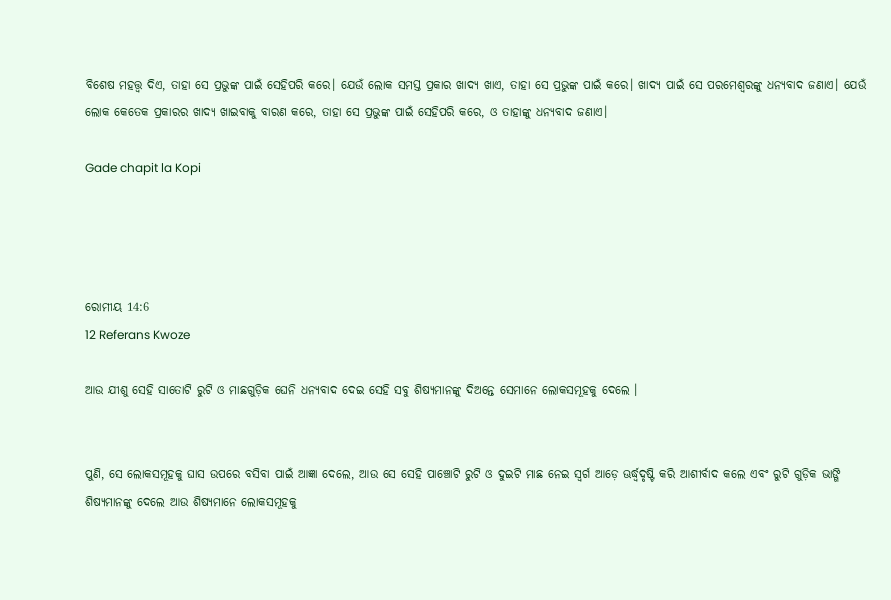ବିଶେଷ ମହତ୍ତ୍ୱ ଦିଏ, ତାହା ସେ ପ୍ରଭୁଙ୍କ ପାଇଁ ସେହିପରି କରେ। ଯେଉଁ ଲୋକ ସମସ୍ତ ପ୍ରକାର ଖାଦ୍ୟ ଖାଏ, ତାହା ସେ ପ୍ରଭୁଙ୍କ ପାଇଁ କରେ। ଖାଦ୍ୟ ପାଇଁ ସେ ପରମେଶ୍ୱରଙ୍କୁ ଧନ୍ୟବାଦ ଜଣାଏ। ଯେଉଁ ଲୋକ କେତେକ ପ୍ରକାରର ଖାଦ୍ୟ ଖାଇବାକୁ ବାରଣ କରେ, ତାହା ସେ ପ୍ରଭୁଙ୍କ ପାଇଁ ସେହିପରି କରେ, ଓ ତାହାଙ୍କୁ ଧନ୍ୟବାଦ ଜଣାଏ।

Gade chapit la Kopi




ରୋମୀୟ 14:6
12 Referans Kwoze

ଆଉ ଯୀଶୁ ସେହି ସାତୋଟି ରୁଟି ଓ ମାଛଗୁଡ଼ିକ ଘେନି ଧନ୍ୟବାଦ ଦେଇ ସେହି ସବୁ ଶିଷ୍ୟମାନଙ୍କୁ ଦିଅନ୍ତେ ସେମାନେ ଲୋକସମୂହକୁ ଦେଲେ ।


ପୁଣି, ସେ ଲୋକସମୂହକୁ ଘାସ ଉପରେ ବସିବା ପାଇଁ ଆଜ୍ଞା ଦେଲେ, ଆଉ ସେ ସେହି ପାଞ୍ଚୋଟି ରୁଟି ଓ ଦୁଇଟି ମାଛ ନେଇ ସ୍ୱର୍ଗ ଆଡ଼େ ଊର୍ଦ୍ଧ୍ୱଦୃଷ୍ଟି କରି ଆଶୀର୍ବାଦ କଲେ ଏବଂ ରୁଟି ଗୁଡ଼ିକ ଭାଙ୍ଗି ଶିଷ୍ୟମାନଙ୍କୁ ଦେଲେ ଆଉ ଶିଷ୍ୟମାନେ ଲୋକସମୂହକୁ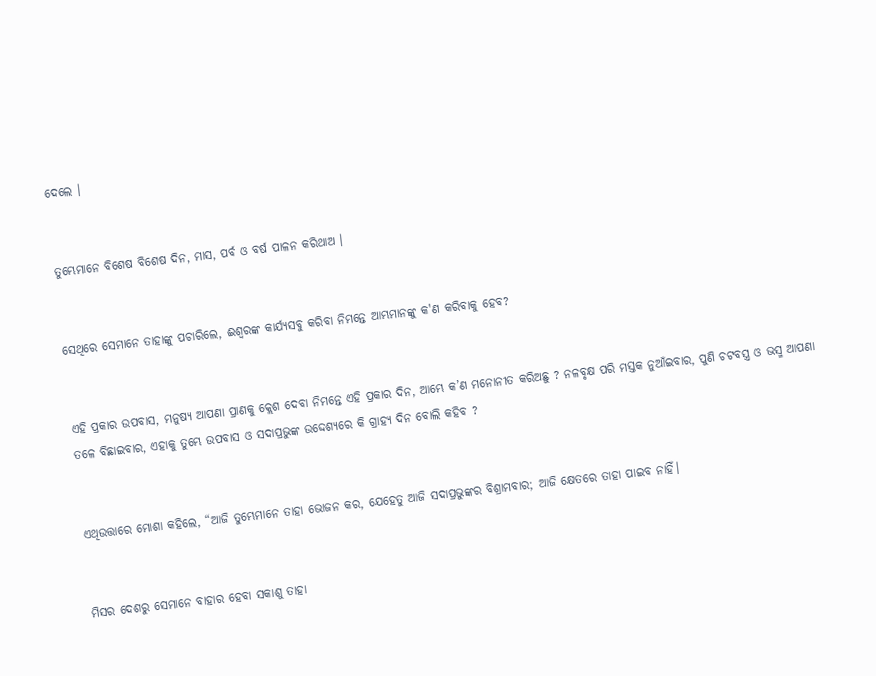ଦେଲେ ।


ତୁମ୍ଭେମାନେ ବିଶେଷ ବିଶେଷ ଦିନ, ମାସ, ପର୍ବ ଓ ବର୍ଷ ପାଳନ କରିଥାଅ ।


ସେଥିରେ ସେମାନେ ତାହାଙ୍କୁ ପଚାରିଲେ, ଈଶ୍ୱରଙ୍କ କାର୍ଯ୍ୟସବୁ କରିବା ନିମନ୍ତେ ଆମ୍ଭମାନଙ୍କୁ କ'ଣ କରିବାକୁ ହେବ?


ଏହି ପ୍ରକାର ଉପବାସ, ମନୁଷ୍ୟ ଆପଣା ପ୍ରାଣକୁ କ୍ଲେଶ ଦେବା ନିମନ୍ତେ ଏହି ପ୍ରକାର ଦିନ, ଆମ୍ଭେ କ’ଣ ମନୋନୀତ କରିଅଛୁ ? ନଳବୃକ୍ଷ ପରି ମସ୍ତକ ନୁଆଁଇବାର, ପୁଣି ଚଟବସ୍ତ୍ର ଓ ଭସ୍ମ ଆପଣା ତଳେ ବିଛାଇବାର, ଏହାକୁ ତୁମ୍ଭେ ଉପବାସ ଓ ସଦାପ୍ରଭୁଙ୍କ ଉଦ୍ଦେଶ୍ୟରେ କି ଗ୍ରାହ୍ୟ ଦିନ ବୋଲି କହିବ ?


ଏଥିଉତ୍ତାରେ ମୋଶା କହିଲେ, “ଆଜି ତୁମ୍ଭେମାନେ ତାହା ଭୋଜନ କର, ଯେହେତୁ ଆଜି ସଦାପ୍ରଭୁଙ୍କର ବିଶ୍ରାମବାର; ଆଜି କ୍ଷେତରେ ତାହା ପାଇବ ନାହିଁ।


ମିସର ଦେଶରୁ ସେମାନେ ବାହାର ହେବା ସକାଶୁ ତାହା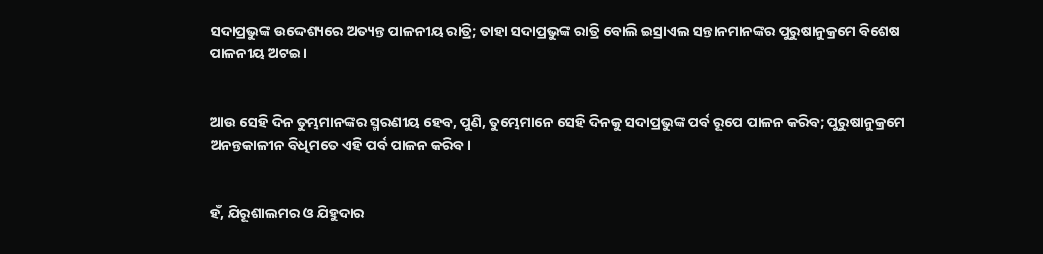ସଦାପ୍ରଭୁଙ୍କ ଉଦ୍ଦେଶ୍ୟରେ ଅତ୍ୟନ୍ତ ପାଳନୀୟ ରାତ୍ରି; ତାହା ସଦାପ୍ରଭୁଙ୍କ ରାତ୍ରି ବୋଲି ଇସ୍ରାଏଲ ସନ୍ତାନମାନଙ୍କର ପୁରୁଷାନୁକ୍ରମେ ବିଶେଷ ପାଳନୀୟ ଅଟଇ।


ଆଉ ସେହି ଦିନ ତୁମ୍ଭମାନଙ୍କର ସ୍ମରଣୀୟ ହେବ, ପୁଣି, ତୁମ୍ଭେମାନେ ସେହି ଦିନକୁ ସଦାପ୍ରଭୁଙ୍କ ପର୍ବ ରୂପେ ପାଳନ କରିବ; ପୁରୁଷାନୁକ୍ରମେ ଅନନ୍ତକାଳୀନ ବିଧିମତେ ଏହି ପର୍ବ ପାଳନ କରିବ।


ହଁ, ଯିରୂଶାଲମର ଓ ଯିହୁଦାର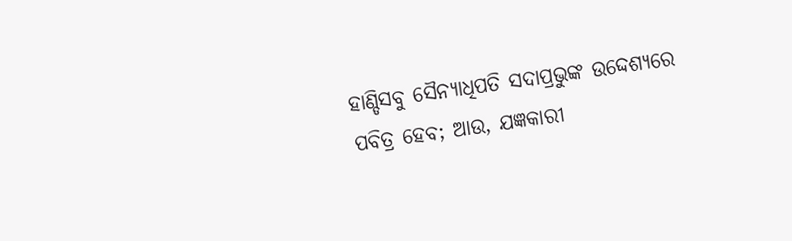ହାଣ୍ଡିସବୁ ସୈନ୍ୟାଧିପତି ସଦାପ୍ରଭୁଙ୍କ ଉଦ୍ଦେଶ୍ୟରେ ପବିତ୍ର ହେବ; ଆଉ, ଯଜ୍ଞକାରୀ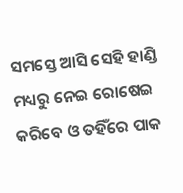ସମସ୍ତେ ଆସି ସେହି ହାଣ୍ଡି ମଧ୍ୟରୁ ନେଇ ରୋଷେଇ କରିବେ ଓ ତହିଁରେ ପାକ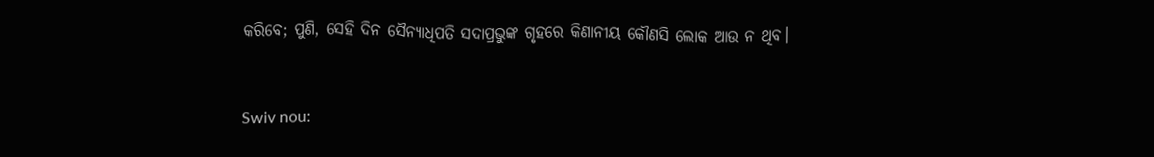କରିବେ; ପୁଣି, ସେହି ଦିନ ସୈନ୍ୟାଧିପତି ସଦାପ୍ରଭୁଙ୍କ ଗୃହରେ କିଣାନୀୟ କୌଣସି ଲୋକ ଆଉ ନ ଥିବ।


Swiv nou: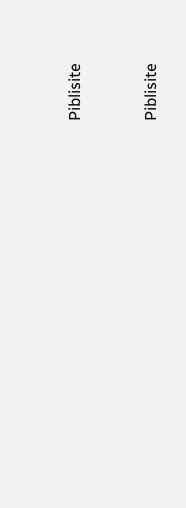Piblisite


Piblisite